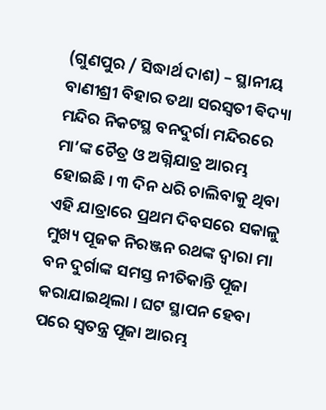(ଗୁଣପୁର / ସିଦ୍ଧାର୍ଥ ଦାଶ) – ସ୍ଥାନୀୟ ବାଣୀଶ୍ରୀ ବିହାର ତଥା ସରସ୍ୱତୀ ଵିଦ୍ୟା ମନ୍ଦିର ନିକଟସ୍ଥ ବନଦୁର୍ଗା ମନ୍ଦିରରେ ମା’ଙ୍କ ଚୈତ୍ର ଓ ଅଗ୍ନିଯାତ୍ର ଆରମ୍ଭ ହୋଇଛି । ୩ ଦିନ ଧରି ଚାଲିବାକୁ ଥିବା ଏହି ଯାତ୍ରାରେ ପ୍ରଥମ ଦିବସରେ ସକାଳୁ ମୁଖ୍ୟ ପୂଜକ ନିରଞ୍ଜନ ରଥଙ୍କ ଦ୍ୱାରା ମା ବନ ଦୁର୍ଗାଙ୍କ ସମସ୍ତ ନୀତିକାନ୍ତି ପୂଜା କରାଯାଇଥିଲା । ଘଟ ସ୍ଥାପନ ହେବା ପରେ ସ୍ୱତନ୍ତ୍ର ପୂଜା ଆରମ୍ଭ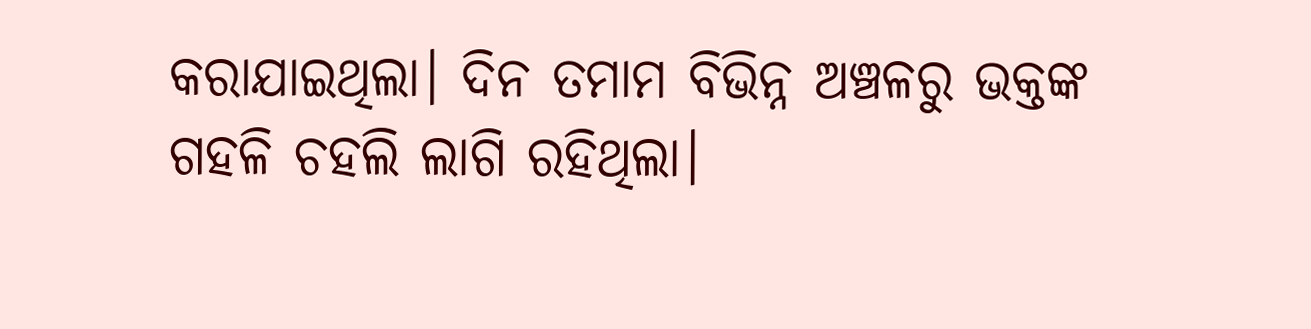କରାଯାଇଥିଲା। ଦିନ ତମାମ ବିଭିନ୍ନ ଅଞ୍ଚଳରୁ ଭକ୍ତଙ୍କ ଗହଳି ଚହଲି ଲାଗି ରହିଥିଲା।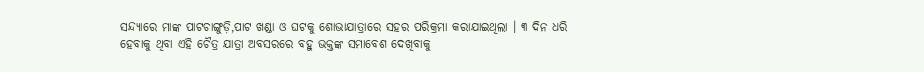ସନ୍ଦ୍ୟାରେ ମାଙ୍କ ପାଟଚାଙ୍ଗୁଡ଼ି,ପାଟ ଖଣ୍ଡା ଓ ଘଟକୁ ଶୋଭାଯାତ୍ରାରେ ସହର ପରିକ୍ରମା କରାଯାଇଥିଲା । ୩ ଦିନ ଧରି ହେବାକୁ ଥିବା ଏହି ଚୈତ୍ର ଯାତ୍ରା ଅବସରରେ ବହୁ ଭକ୍ତଙ୍କ ସମାବେଶ ଦେଖିବାକୁ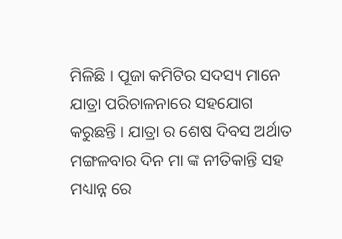ମିଳିଛି । ପୂଜା କମିଟିର ସଦସ୍ୟ ମାନେ ଯାତ୍ରା ପରିଚାଳନାରେ ସହଯୋଗ କରୁଛନ୍ତି । ଯାତ୍ରା ର ଶେଷ ଦିବସ ଅର୍ଥାତ ମଙ୍ଗଳବାର ଦିନ ମା ଙ୍କ ନୀତିକାନ୍ତି ସହ ମଧ୍ୟାନ୍ନ ରେ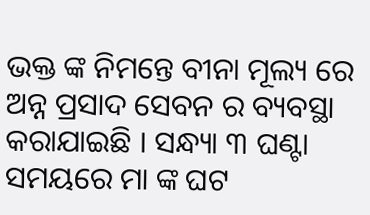ଭକ୍ତ ଙ୍କ ନିମନ୍ତେ ବୀନା ମୂଲ୍ୟ ରେ ଅନ୍ନ ପ୍ରସାଦ ସେବନ ର ବ୍ୟବସ୍ଥା କରାଯାଇଛି । ସନ୍ଧ୍ୟା ୩ ଘଣ୍ଟା ସମୟରେ ମା ଙ୍କ ଘଟ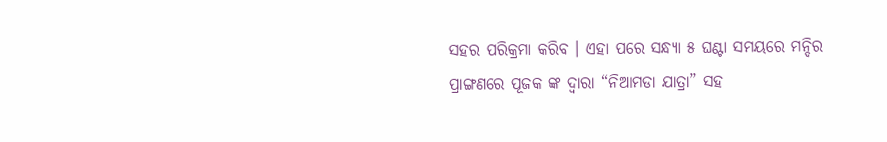ସହର ପରିକ୍ରମା କରିବ । ଏହା ପରେ ସନ୍ଧ୍ୟା ୫ ଘଣ୍ଟା ସମୟରେ ମନ୍ଦିର ପ୍ରାଙ୍ଗଣରେ ପୂଜକ ଙ୍କ ଦ୍ଵାରା “ନିଆମଡା ଯାତ୍ରା” ସହ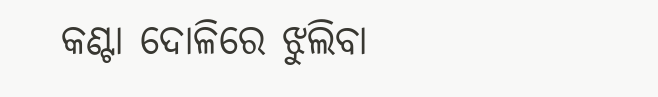କଣ୍ଟା ଦୋଳିରେ ଝୁଲିବା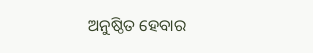ଅନୁଷ୍ଠିତ ହେବାର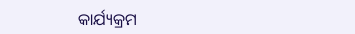କାର୍ଯ୍ୟକ୍ରମ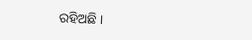ରହିଅଛି ।